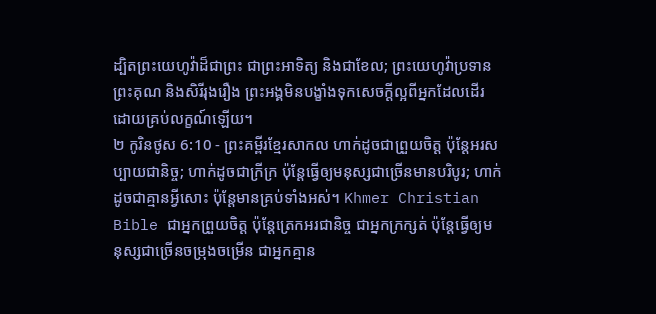ដ្បិតព្រះយេហូវ៉ាដ៏ជាព្រះ ជាព្រះអាទិត្យ និងជាខែល; ព្រះយេហូវ៉ាប្រទានព្រះគុណ និងសិរីរុងរឿង ព្រះអង្គមិនបង្ខាំងទុកសេចក្ដីល្អពីអ្នកដែលដើរដោយគ្រប់លក្ខណ៍ឡើយ។
២ កូរិនថូស 6:10 - ព្រះគម្ពីរខ្មែរសាកល ហាក់ដូចជាព្រួយចិត្ត ប៉ុន្តែអរសប្បាយជានិច្ច; ហាក់ដូចជាក្រីក្រ ប៉ុន្តែធ្វើឲ្យមនុស្សជាច្រើនមានបរិបូរ; ហាក់ដូចជាគ្មានអ្វីសោះ ប៉ុន្តែមានគ្រប់ទាំងអស់។ Khmer Christian Bible ជាអ្នកព្រួយចិត្ដ ប៉ុន្ដែត្រេកអរជានិច្ច ជាអ្នកក្រក្សត់ ប៉ុន្ដែធ្វើឲ្យមនុស្សជាច្រើនចម្រុងចម្រើន ជាអ្នកគ្មាន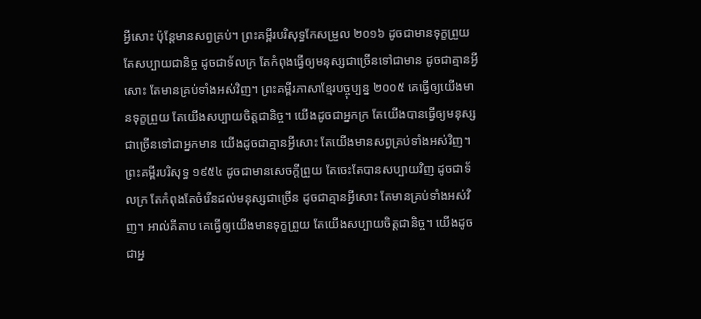អ្វីសោះ ប៉ុន្ដែមានសព្វគ្រប់។ ព្រះគម្ពីរបរិសុទ្ធកែសម្រួល ២០១៦ ដូចជាមានទុក្ខព្រួយ តែសប្បាយជានិច្ច ដូចជាទ័លក្រ តែកំពុងធ្វើឲ្យមនុស្សជាច្រើនទៅជាមាន ដូចជាគ្មានអ្វីសោះ តែមានគ្រប់ទាំងអស់វិញ។ ព្រះគម្ពីរភាសាខ្មែរបច្ចុប្បន្ន ២០០៥ គេធ្វើឲ្យយើងមានទុក្ខព្រួយ តែយើងសប្បាយចិត្តជានិច្ច។ យើងដូចជាអ្នកក្រ តែយើងបានធ្វើឲ្យមនុស្សជាច្រើនទៅជាអ្នកមាន យើងដូចជាគ្មានអ្វីសោះ តែយើងមានសព្វគ្រប់ទាំងអស់វិញ។ ព្រះគម្ពីរបរិសុទ្ធ ១៩៥៤ ដូចជាមានសេចក្ដីព្រួយ តែចេះតែបានសប្បាយវិញ ដូចជាទ័លក្រ តែកំពុងតែចំរើនដល់មនុស្សជាច្រើន ដូចជាគ្មានអ្វីសោះ តែមានគ្រប់ទាំងអស់វិញ។ អាល់គីតាប គេធ្វើឲ្យយើងមានទុក្ខព្រួយ តែយើងសប្បាយចិត្ដជានិច្ច។ យើងដូចជាអ្ន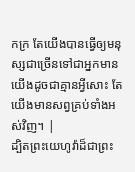កក្រ តែយើងបានធ្វើឲ្យមនុស្សជាច្រើនទៅជាអ្នកមាន យើងដូចជាគ្មានអ្វីសោះ តែយើងមានសព្វគ្រប់ទាំងអស់វិញ។ |
ដ្បិតព្រះយេហូវ៉ាដ៏ជាព្រះ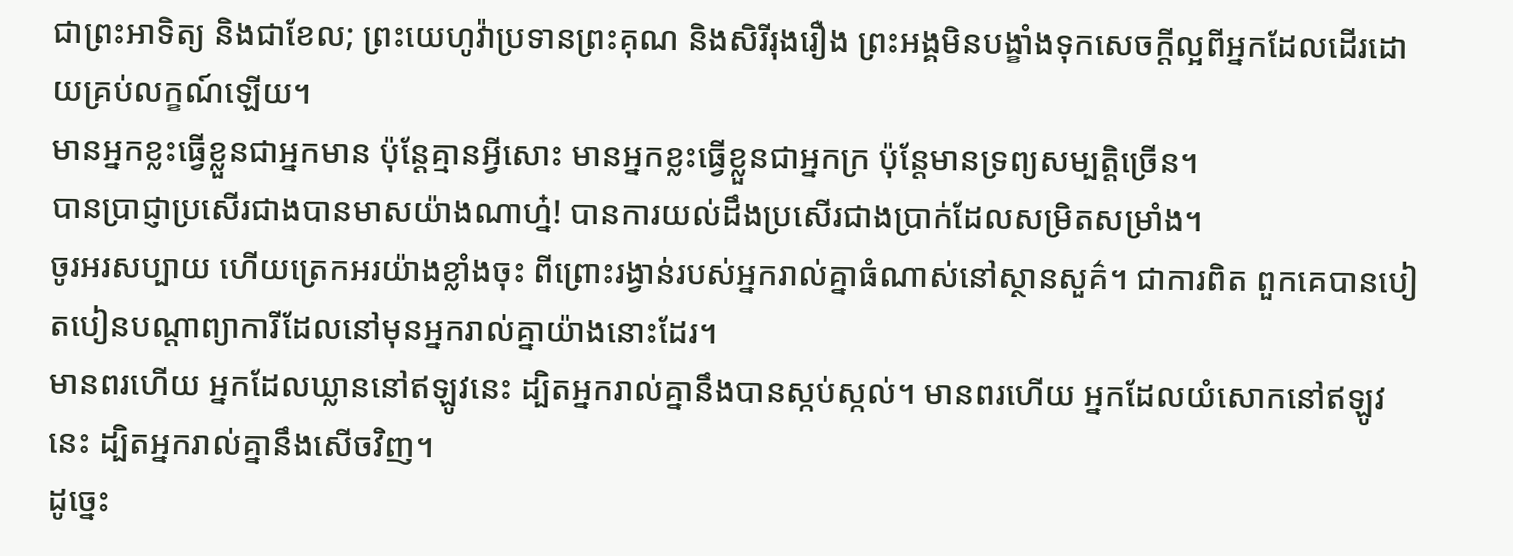ជាព្រះអាទិត្យ និងជាខែល; ព្រះយេហូវ៉ាប្រទានព្រះគុណ និងសិរីរុងរឿង ព្រះអង្គមិនបង្ខាំងទុកសេចក្ដីល្អពីអ្នកដែលដើរដោយគ្រប់លក្ខណ៍ឡើយ។
មានអ្នកខ្លះធ្វើខ្លួនជាអ្នកមាន ប៉ុន្តែគ្មានអ្វីសោះ មានអ្នកខ្លះធ្វើខ្លួនជាអ្នកក្រ ប៉ុន្តែមានទ្រព្យសម្បត្តិច្រើន។
បានប្រាជ្ញាប្រសើរជាងបានមាសយ៉ាងណាហ្ន៎! បានការយល់ដឹងប្រសើរជាងប្រាក់ដែលសម្រិតសម្រាំង។
ចូរអរសប្បាយ ហើយត្រេកអរយ៉ាងខ្លាំងចុះ ពីព្រោះរង្វាន់របស់អ្នករាល់គ្នាធំណាស់នៅស្ថានសួគ៌។ ជាការពិត ពួកគេបានបៀតបៀនបណ្ដាព្យាការីដែលនៅមុនអ្នករាល់គ្នាយ៉ាងនោះដែរ។
មានពរហើយ អ្នកដែលឃ្លាននៅឥឡូវនេះ ដ្បិតអ្នករាល់គ្នានឹងបានស្កប់ស្កល់។ មានពរហើយ អ្នកដែលយំសោកនៅឥឡូវនេះ ដ្បិតអ្នករាល់គ្នានឹងសើចវិញ។
ដូច្នេះ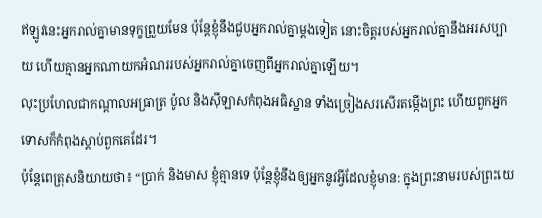ឥឡូវនេះអ្នករាល់គ្នាមានទុក្ខព្រួយមែន ប៉ុន្តែខ្ញុំនឹងជួបអ្នករាល់គ្នាម្ដងទៀត នោះចិត្តរបស់អ្នករាល់គ្នានឹងអរសប្បាយ ហើយគ្មានអ្នកណាយកអំណររបស់អ្នករាល់គ្នាចេញពីអ្នករាល់គ្នាឡើយ។
លុះប្រហែលជាកណ្ដាលអធ្រាត្រ ប៉ូល និងស៊ីឡាសកំពុងអធិស្ឋាន ទាំងច្រៀងសរសើរតម្កើងព្រះ ហើយពួកអ្នកទោសក៏កំពុងស្ដាប់ពួកគេដែរ។
ប៉ុន្តែពេត្រុសនិយាយថា៖ “ប្រាក់ និងមាស ខ្ញុំគ្មានទេ ប៉ុន្តែខ្ញុំនឹងឲ្យអ្នកនូវអ្វីដែលខ្ញុំមាន: ក្នុងព្រះនាមរបស់ព្រះយេ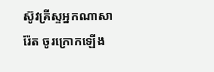ស៊ូវគ្រីស្ទអ្នកណាសារ៉ែត ចូរក្រោកឡើង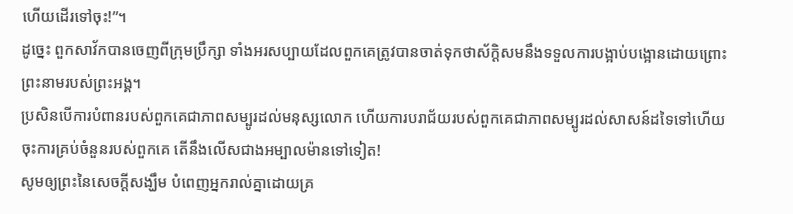ហើយដើរទៅចុះ!”។
ដូច្នេះ ពួកសាវ័កបានចេញពីក្រុមប្រឹក្សា ទាំងអរសប្បាយដែលពួកគេត្រូវបានចាត់ទុកថាស័ក្ដិសមនឹងទទួលការបង្អាប់បង្អោនដោយព្រោះព្រះនាមរបស់ព្រះអង្គ។
ប្រសិនបើការបំពានរបស់ពួកគេជាភាពសម្បូរដល់មនុស្សលោក ហើយការបរាជ័យរបស់ពួកគេជាភាពសម្បូរដល់សាសន៍ដទៃទៅហើយ ចុះការគ្រប់ចំនួនរបស់ពួកគេ តើនឹងលើសជាងអម្បាលម៉ានទៅទៀត!
សូមឲ្យព្រះនៃសេចក្ដីសង្ឃឹម បំពេញអ្នករាល់គ្នាដោយគ្រ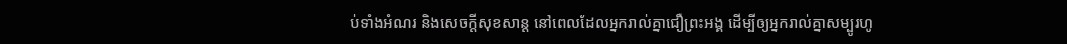ប់ទាំងអំណរ និងសេចក្ដីសុខសាន្ត នៅពេលដែលអ្នករាល់គ្នាជឿព្រះអង្គ ដើម្បីឲ្យអ្នករាល់គ្នាសម្បូរហូ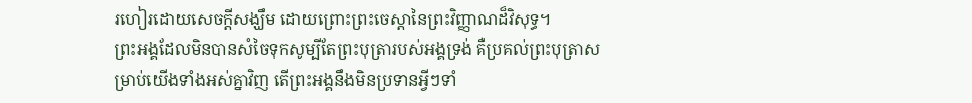រហៀរដោយសេចក្ដីសង្ឃឹម ដោយព្រោះព្រះចេស្ដានៃព្រះវិញ្ញាណដ៏វិសុទ្ធ។
ព្រះអង្គដែលមិនបានសំចៃទុកសូម្បីតែព្រះបុត្រារបស់អង្គទ្រង់ គឺប្រគល់ព្រះបុត្រាសម្រាប់យើងទាំងអស់គ្នាវិញ តើព្រះអង្គនឹងមិនប្រទានអ្វីៗទាំ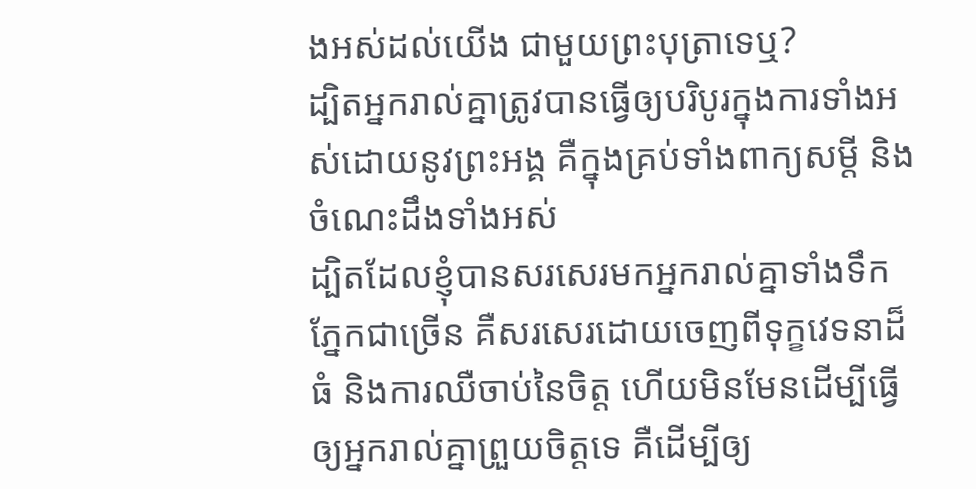ងអស់ដល់យើង ជាមួយព្រះបុត្រាទេឬ?
ដ្បិតអ្នករាល់គ្នាត្រូវបានធ្វើឲ្យបរិបូរក្នុងការទាំងអស់ដោយនូវព្រះអង្គ គឺក្នុងគ្រប់ទាំងពាក្យសម្ដី និងចំណេះដឹងទាំងអស់
ដ្បិតដែលខ្ញុំបានសរសេរមកអ្នករាល់គ្នាទាំងទឹកភ្នែកជាច្រើន គឺសរសេរដោយចេញពីទុក្ខវេទនាដ៏ធំ និងការឈឺចាប់នៃចិត្ត ហើយមិនមែនដើម្បីធ្វើឲ្យអ្នករាល់គ្នាព្រួយចិត្តទេ គឺដើម្បីឲ្យ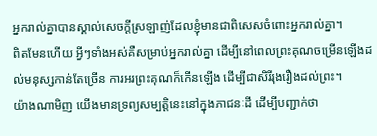អ្នករាល់គ្នាបានស្គាល់សេចក្ដីស្រឡាញ់ដែលខ្ញុំមានជាពិសេសចំពោះអ្នករាល់គ្នា។
ពិតមែនហើយ អ្វីៗទាំងអស់គឺសម្រាប់អ្នករាល់គ្នា ដើម្បីនៅពេលព្រះគុណចម្រើនឡើងដល់មនុស្សកាន់តែច្រើន ការអរព្រះគុណក៏កើនឡើង ដើម្បីជាសិរីរុងរឿងដល់ព្រះ។
យ៉ាងណាមិញ យើងមានទ្រព្យសម្បត្តិនេះនៅក្នុងភាជនៈដី ដើម្បីបញ្ជាក់ថា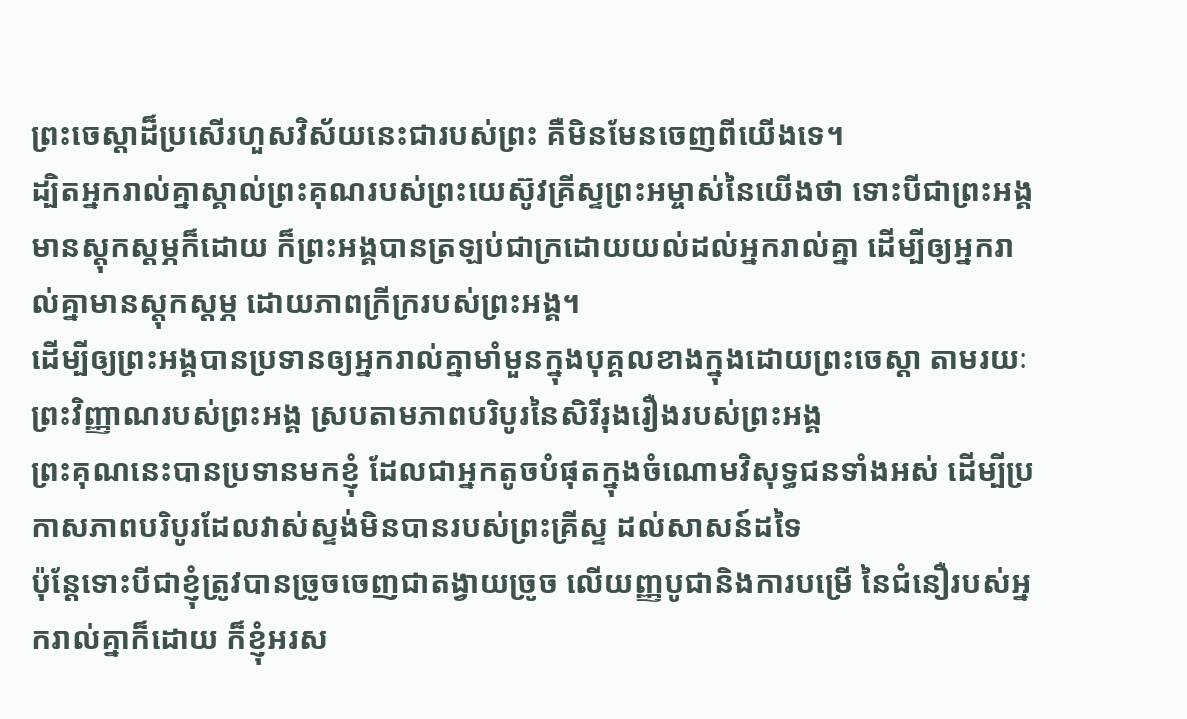ព្រះចេស្ដាដ៏ប្រសើរហួសវិស័យនេះជារបស់ព្រះ គឺមិនមែនចេញពីយើងទេ។
ដ្បិតអ្នករាល់គ្នាស្គាល់ព្រះគុណរបស់ព្រះយេស៊ូវគ្រីស្ទព្រះអម្ចាស់នៃយើងថា ទោះបីជាព្រះអង្គមានស្ដុកស្ដម្ភក៏ដោយ ក៏ព្រះអង្គបានត្រឡប់ជាក្រដោយយល់ដល់អ្នករាល់គ្នា ដើម្បីឲ្យអ្នករាល់គ្នាមានស្ដុកស្ដម្ភ ដោយភាពក្រីក្ររបស់ព្រះអង្គ។
ដើម្បីឲ្យព្រះអង្គបានប្រទានឲ្យអ្នករាល់គ្នាមាំមួនក្នុងបុគ្គលខាងក្នុងដោយព្រះចេស្ដា តាមរយៈព្រះវិញ្ញាណរបស់ព្រះអង្គ ស្របតាមភាពបរិបូរនៃសិរីរុងរឿងរបស់ព្រះអង្គ
ព្រះគុណនេះបានប្រទានមកខ្ញុំ ដែលជាអ្នកតូចបំផុតក្នុងចំណោមវិសុទ្ធជនទាំងអស់ ដើម្បីប្រកាសភាពបរិបូរដែលវាស់ស្ទង់មិនបានរបស់ព្រះគ្រីស្ទ ដល់សាសន៍ដទៃ
ប៉ុន្តែទោះបីជាខ្ញុំត្រូវបានច្រូចចេញជាតង្វាយច្រូច លើយញ្ញបូជានិងការបម្រើ នៃជំនឿរបស់អ្នករាល់គ្នាក៏ដោយ ក៏ខ្ញុំអរស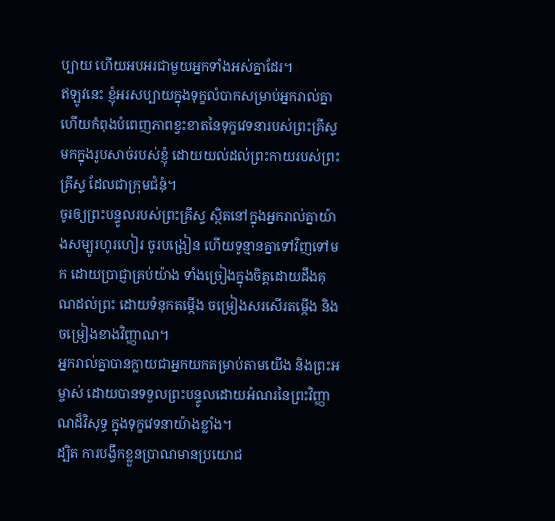ប្បាយ ហើយអបអរជាមួយអ្នកទាំងអស់គ្នាដែរ។
ឥឡូវនេះ ខ្ញុំអរសប្បាយក្នុងទុក្ខលំបាកសម្រាប់អ្នករាល់គ្នា ហើយកំពុងបំពេញភាពខ្វះខាតនៃទុក្ខវេទនារបស់ព្រះគ្រីស្ទ មកក្នុងរូបសាច់របស់ខ្ញុំ ដោយយល់ដល់ព្រះកាយរបស់ព្រះគ្រីស្ទ ដែលជាក្រុមជំនុំ។
ចូរឲ្យព្រះបន្ទូលរបស់ព្រះគ្រីស្ទ ស្ថិតនៅក្នុងអ្នករាល់គ្នាយ៉ាងសម្បូរហូរហៀរ ចូរបង្រៀន ហើយទូន្មានគ្នាទៅវិញទៅមក ដោយប្រាជ្ញាគ្រប់យ៉ាង ទាំងច្រៀងក្នុងចិត្តដោយដឹងគុណដល់ព្រះ ដោយទំនុកតម្កើង ចម្រៀងសរសើរតម្កើង និងចម្រៀងខាងវិញ្ញាណ។
អ្នករាល់គ្នាបានក្លាយជាអ្នកយកតម្រាប់តាមយើង និងព្រះអម្ចាស់ ដោយបានទទួលព្រះបន្ទូលដោយអំណរនៃព្រះវិញ្ញាណដ៏វិសុទ្ធ ក្នុងទុក្ខវេទនាយ៉ាងខ្លាំង។
ដ្បិត ការបង្វឹកខ្លួនប្រាណមានប្រយោជ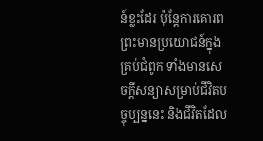ន៍ខ្លះដែរ ប៉ុន្តែការគោរពព្រះមានប្រយោជន៍ក្នុងគ្រប់ជំពូក ទាំងមានសេចក្ដីសន្យាសម្រាប់ជីវិតបច្ចុប្បន្ននេះ និងជីវិតដែល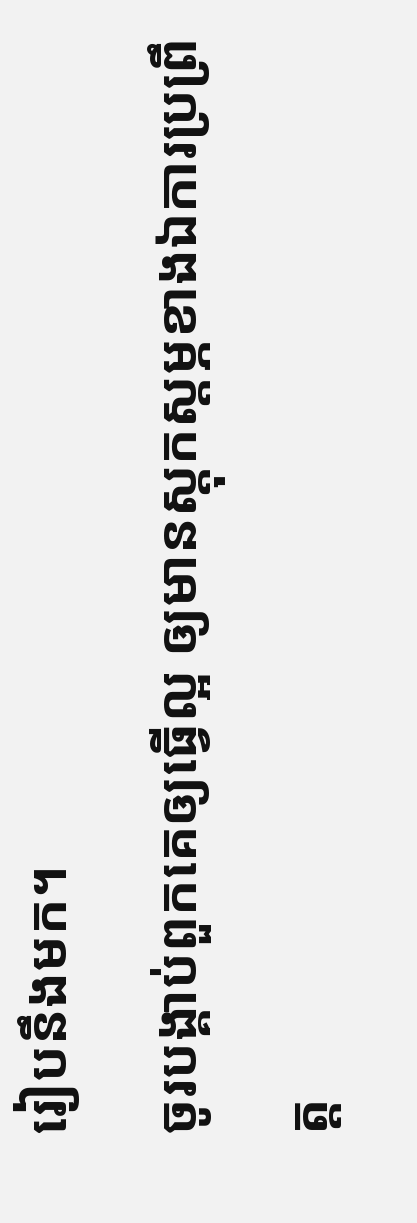រៀបនឹងមក។
ចូរបង្គាប់ពួកគេឲ្យធ្វើល្អ ឲ្យមានស្ដុកស្ដម្ភខាងឯការប្រព្រឹត្ត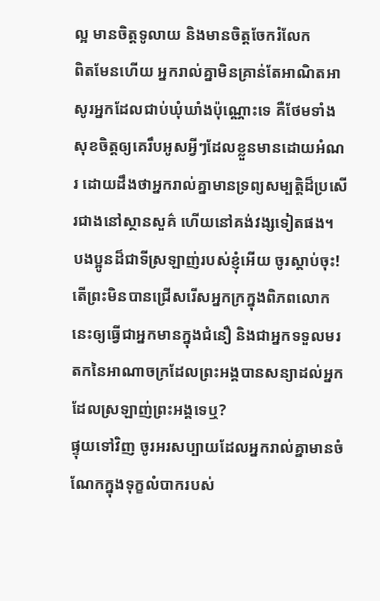ល្អ មានចិត្តទូលាយ និងមានចិត្តចែករំលែក
ពិតមែនហើយ អ្នករាល់គ្នាមិនគ្រាន់តែអាណិតអាសូរអ្នកដែលជាប់ឃុំឃាំងប៉ុណ្ណោះទេ គឺថែមទាំងសុខចិត្តឲ្យគេរឹបអូសអ្វីៗដែលខ្លួនមានដោយអំណរ ដោយដឹងថាអ្នករាល់គ្នាមានទ្រព្យសម្បត្តិដ៏ប្រសើរជាងនៅស្ថានសួគ៌ ហើយនៅគង់វង្សទៀតផង។
បងប្អូនដ៏ជាទីស្រឡាញ់របស់ខ្ញុំអើយ ចូរស្ដាប់ចុះ! តើព្រះមិនបានជ្រើសរើសអ្នកក្រក្នុងពិភពលោកនេះឲ្យធ្វើជាអ្នកមានក្នុងជំនឿ និងជាអ្នកទទួលមរតកនៃអាណាចក្រដែលព្រះអង្គបានសន្យាដល់អ្នកដែលស្រឡាញ់ព្រះអង្គទេឬ?
ផ្ទុយទៅវិញ ចូរអរសប្បាយដែលអ្នករាល់គ្នាមានចំណែកក្នុងទុក្ខលំបាករបស់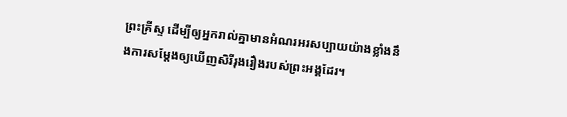ព្រះគ្រីស្ទ ដើម្បីឲ្យអ្នករាល់គ្នាមានអំណរអរសប្បាយយ៉ាងខ្លាំងនឹងការសម្ដែងឲ្យឃើញសិរីរុងរឿងរបស់ព្រះអង្គដែរ។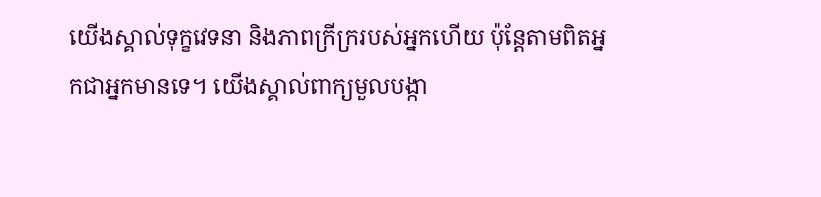យើងស្គាល់ទុក្ខវេទនា និងភាពក្រីក្ររបស់អ្នកហើយ ប៉ុន្តែតាមពិតអ្នកជាអ្នកមានទេ។ យើងស្គាល់ពាក្យមួលបង្កា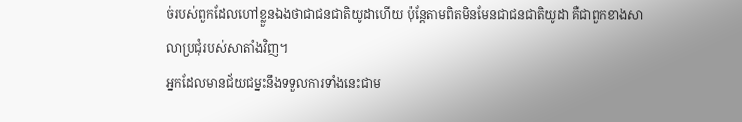ច់របស់ពួកដែលហៅខ្លួនឯងថាជាជនជាតិយូដាហើយ ប៉ុន្តែតាមពិតមិនមែនជាជនជាតិយូដា គឺជាពួកខាងសាលាប្រជុំរបស់សាតាំងវិញ។
អ្នកដែលមានជ័យជម្នះនឹងទទួលការទាំងនេះជាម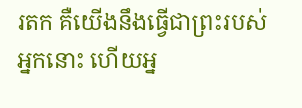រតក គឺយើងនឹងធ្វើជាព្រះរបស់អ្នកនោះ ហើយអ្ន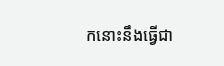កនោះនឹងធ្វើជា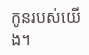កូនរបស់យើង។